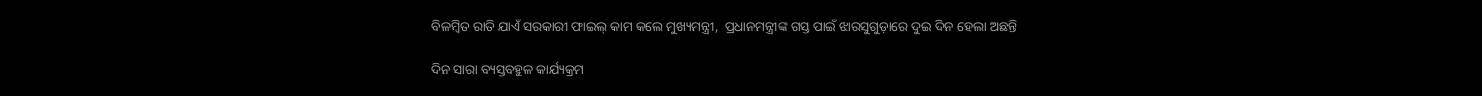ବିଳମ୍ୱିତ ରାତି ଯାଏଁ ସରକାରୀ ଫାଇଲ୍‌ କାମ କଲେ ମୁଖ୍ୟମନ୍ତ୍ରୀ,  ପ୍ରଧାନମନ୍ତ୍ରୀଙ୍କ ଗସ୍ତ ପାଇଁ ଝାରସୁଗୁଡ଼ାରେ ଦୁଇ ଦିନ ହେଲା ଅଛନ୍ତି

ଦିନ ସାରା ବ୍ୟସ୍ତବହୁଳ କାର୍ଯ୍ୟକ୍ରମ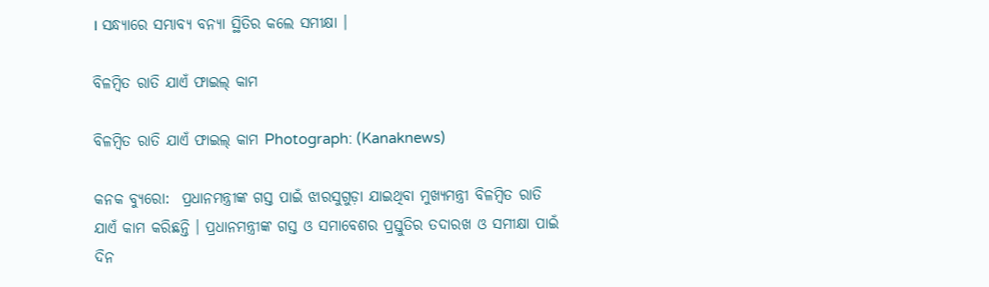। ସନ୍ଧ୍ୟାରେ ସମ୍ଭାବ୍ୟ ବନ୍ୟା ସ୍ଥିତିର କଲେ ସମୀକ୍ଷା ।

ବିଳମ୍ୱିତ ରାତି ଯାଏଁ ଫାଇଲ୍ କାମ

ବିଳମ୍ୱିତ ରାତି ଯାଏଁ ଫାଇଲ୍ କାମ Photograph: (Kanaknews)

କନକ ବ୍ୟୁରୋ:  ପ୍ରଧାନମନ୍ତ୍ରୀଙ୍କ ଗସ୍ତ ପାଇଁ ଝାରସୁଗୁଡ଼ା ଯାଇଥିବା ମୁଖ୍ୟମନ୍ତ୍ରୀ ବିଳମ୍ୱିତ ରାତି ଯାଏଁ କାମ କରିଛନ୍ତି । ପ୍ରଧାନମନ୍ତ୍ରୀଙ୍କ ଗସ୍ତ ଓ ସମାବେଶର ପ୍ରସ୍ତୁତିର ତଦାରଖ ଓ ସମୀକ୍ଷା ପାଇଁ ଦିନ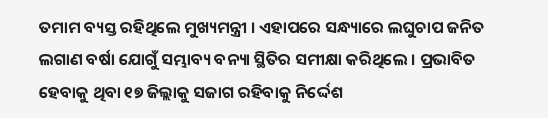ତମାମ ବ୍ୟସ୍ତ ରହିଥିଲେ ମୁଖ୍ୟମନ୍ତ୍ରୀ । ଏହାପରେ ସନ୍ଧ୍ୟାରେ ଲଘୁଚାପ ଜନିତ ଲଗାଣ ବର୍ଷା ଯୋଗୁଁ ସମ୍ଭାବ୍ୟ ବନ୍ୟା ସ୍ଥିତିର ସମୀକ୍ଷା କରିଥିଲେ । ପ୍ରଭାବିତ ହେବାକୁ ଥିବା ୧୭ ଜିଲ୍ଲାକୁ ସଜାଗ ରହିବାକୁ ନିର୍ଦ୍ଦେଶ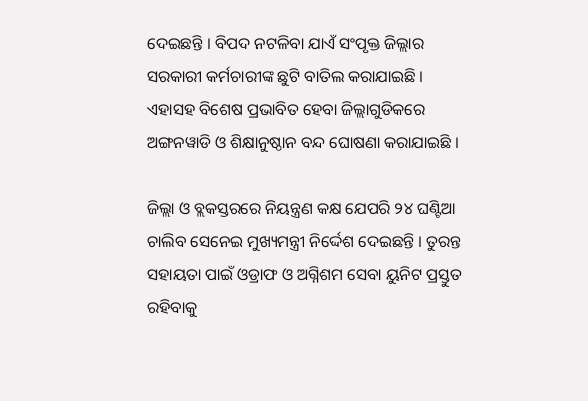ଦେଇଛନ୍ତି । ବିପଦ ନଟଳିବା ଯାଏଁ ସଂପୃକ୍ତ ଜିଲ୍ଲାର ସରକାରୀ କର୍ମଚାରୀଙ୍କ ଛୁଟି ବାତିଲ କରାଯାଇଛି । ଏହାସହ ବିଶେଷ ପ୍ରଭାବିତ ହେବା ଜିଲ୍ଲାଗୁଡିକରେ ଅଙ୍ଗନୱାଡି ଓ ଶିକ୍ଷାନୁଷ୍ଠାନ ବନ୍ଦ ଘୋଷଣା କରାଯାଇଛି ।

ଜିଲ୍ଲା ଓ ବ୍ଲକସ୍ତରରେ ନିୟନ୍ତ୍ରଣ କକ୍ଷ ଯେପରି ୨୪ ଘଣ୍ଟିଆ ଚାଲିବ ସେନେଇ ମୁଖ୍ୟମନ୍ତ୍ରୀ ନିର୍ଦ୍ଦେଶ ଦେଇଛନ୍ତି । ତୁରନ୍ତ ସହାୟତା ପାଇଁ ଓଡ୍ରାଫ ଓ ଅଗ୍ନିଶମ ସେବା ୟୁନିଟ ପ୍ରସ୍ତୁତ ରହିବାକୁ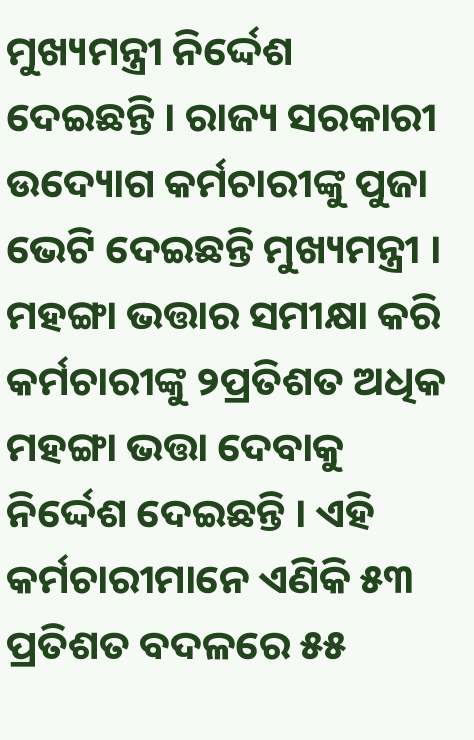ମୁଖ୍ୟମନ୍ତ୍ରୀ ନିର୍ଦ୍ଦେଶ ଦେଇଛନ୍ତି । ରାଜ୍ୟ ସରକାରୀ ଉଦ୍ୟୋଗ କର୍ମଚାରୀଙ୍କୁ ପୁଜା ଭେଟି ଦେଇଛନ୍ତି ମୁଖ୍ୟମନ୍ତ୍ରୀ ।  ମହଙ୍ଗା ଭତ୍ତାର ସମୀକ୍ଷା କରି କର୍ମଚାରୀଙ୍କୁ ୨ପ୍ରତିଶତ ଅଧିକ ମହଙ୍ଗା ଭତ୍ତା ଦେବାକୁ ନିର୍ଦ୍ଦେଶ ଦେଇଛନ୍ତି । ଏହି କର୍ମଚାରୀମାନେ ଏଣିକି ୫୩ ପ୍ରତିଶତ ବଦଳରେ ୫୫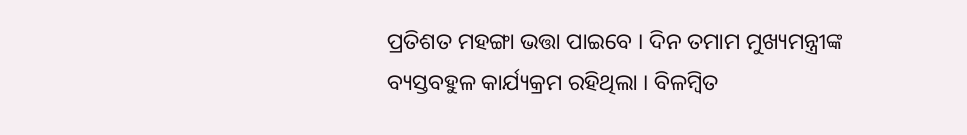ପ୍ରତିଶତ ମହଙ୍ଗା ଭତ୍ତା ପାଇବେ । ଦିନ ତମାମ ମୁଖ୍ୟମନ୍ତ୍ରୀଙ୍କ ବ୍ୟସ୍ତବହୁଳ କାର୍ଯ୍ୟକ୍ରମ ରହିଥିଲା । ବିଳମ୍ୱିତ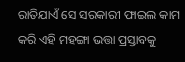ରାତିଯାଏଁ ସେ ସରକାରୀ ଫାଇଲ କାମ କରି ଏହି ମହଙ୍ଗା ଭତ୍ତା ପ୍ରସ୍ତାବକୁ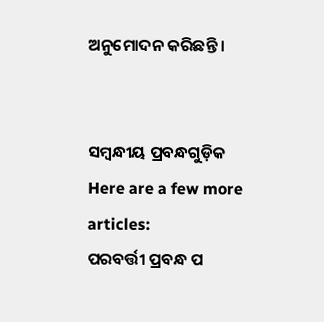ଅନୁମୋଦନ କରିଛନ୍ତି ।


ସମ୍ବନ୍ଧୀୟ ପ୍ରବନ୍ଧଗୁଡ଼ିକ
Here are a few more articles:
ପରବର୍ତ୍ତୀ ପ୍ରବନ୍ଧ ପ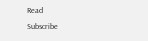Read
Subscribe